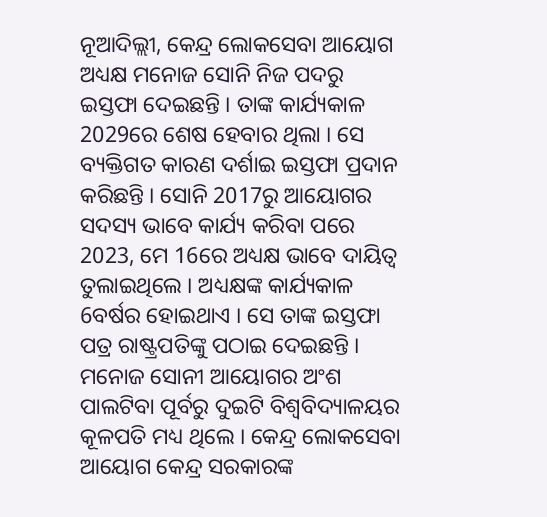ନୂଆଦିଲ୍ଲୀ, କେନ୍ଦ୍ର ଲୋକସେବା ଆୟୋଗ ଅଧ୍ୟକ୍ଷ ମନୋଜ ସୋନି ନିଜ ପଦରୁ ଇସ୍ତଫା ଦେଇଛନ୍ତି । ତାଙ୍କ କାର୍ଯ୍ୟକାଳ 2029ରେ ଶେଷ ହେବାର ଥିଲା । ସେ ବ୍ୟକ୍ତିଗତ କାରଣ ଦର୍ଶାଇ ଇସ୍ତଫା ପ୍ରଦାନ କରିଛନ୍ତି । ସୋନି 2017ରୁ ଆୟୋଗର ସଦସ୍ୟ ଭାବେ କାର୍ଯ୍ୟ କରିବା ପରେ 2023, ମେ 16ରେ ଅଧ୍ୟକ୍ଷ ଭାବେ ଦାୟିତ୍ୱ ତୁଲାଇଥିଲେ । ଅଧ୍ୟକ୍ଷଙ୍କ କାର୍ଯ୍ୟକାଳ 6ବର୍ଷର ହୋଇଥାଏ । ସେ ତାଙ୍କ ଇସ୍ତଫା ପତ୍ର ରାଷ୍ଟ୍ରପତିଙ୍କୁ ପଠାଇ ଦେଇଛନ୍ତି । ମନୋଜ ସୋନୀ ଆୟୋଗର ଅଂଶ ପାଲଟିବା ପୂର୍ବରୁ ଦୁଇଟି ବିଶ୍ୱବିଦ୍ୟାଳୟର କୂଳପତି ମଧ୍ୟ ଥିଲେ । କେନ୍ଦ୍ର ଲୋକସେବା ଆୟୋଗ କେନ୍ଦ୍ର ସରକାରଙ୍କ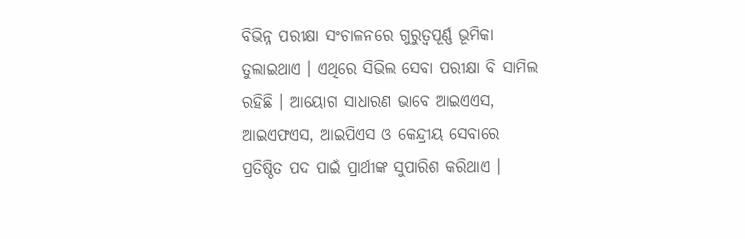ବିଭିନ୍ନ ପରୀକ୍ଷା ସଂଚାଳନରେ ଗୁରୁତ୍ୱପୂର୍ଣ୍ଣ ଭୂମିକା ତୁଲାଇଥାଏ । ଏଥିରେ ସିଭିଲ ସେବା ପରୀକ୍ଷା ବି ସାମିଲ ରହିଛି । ଆୟୋଗ ସାଧାରଣ ଭାବେ ଆଇଏଏସ, ଆଇଏଫଏସ, ଆଇପିଏସ ଓ କେନ୍ଦ୍ରୀୟ ସେବାରେ ପ୍ରତିଷ୍ଠିତ ପଦ ପାଇଁ ପ୍ରାର୍ଥୀଙ୍କ ସୁପାରିଶ କରିଥାଏ ।